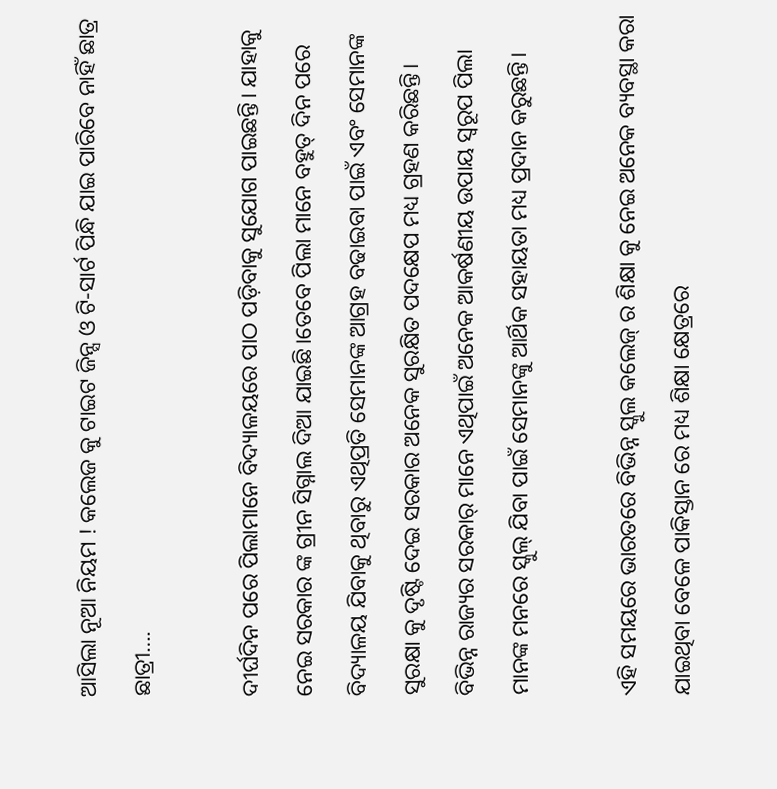ଆସିଲା ନୂଆ ନିୟମ ! କଲେଜ କୁ ଟାଇଟ ଜିନ୍ସ ଓ ଟି-ସାର୍ଟ ପିନ୍ଧି ଯାଇ ପାରିବେ ନାହିଁ ଛାତ୍ର ଛାତ୍ରୀ….

ଦୀର୍ଘଦିନ ପରେ ପିଲାମାନେ ବିଦ୍ୟାଳୟରେ ପାଠ ପଡ଼ିବାକୁ ସୁଯୋଗ ପାଇଛନ୍ତି। ଯାହାକୁ ନେଇ ସରକାର ଙ୍କ ଗ୍ରୀନ ସିଗ୍ନାଲ ଦିଆ ଯାଇଛି।ତେବେ ପିଲା ମାନେ ବହୁତ୍ ଦିନ ପରେ ବିଦ୍ୟାଳୟ ଯିବାକୁ ଥିବାରୁ ଏଥିପ୍ରତି ସେମାନଙ୍କ ଆଗ୍ରହ ବଢାଇବା ପାଇଁ ଏବଂ ସେମାନଙ୍କ ସୁରକ୍ଷା କୁ ଦୃଷ୍ଟି ଦେଇ ସରକାର ଅନେକ ସୁରକ୍ଷିତ ପଦକ୍ଷେପ ମଧ୍ୟ ଗ୍ରହଣ କରିଛନ୍ତି। ବିଭିନ୍ନ ରାଜ୍ୟର ସରକାର୍ ମାନେ ଏଥିପାଇଁ ଅନେକ ଆକର୍ଷଣୀୟ ଉପାୟ ସ୍ୱରୂପ ପିଲା ମାନଙ୍କ ମନରେ ସ୍କୁଲ୍ ଯିବା ପାଇଁ ସେମାନଙ୍କୁ ଆର୍ଥିକ ସହାୟତା ମଧ୍ୟ ପ୍ରଦାନ କରୁଛନ୍ତି।

ଏହି ସମୟରେ ଭାରତରେ ବିଭିନ୍ନ ସ୍କୁଲ କଲେଜ୍ ର ଶିକ୍ଷା କୁ ନେଇ ଅନେକ ବ୍ୟବସ୍ଥା କରା ଯାଇଥିବା ବେଳେ ପାକିସ୍ତାନ ରେ ମଧ୍ୟ ଶିକ୍ଷା କ୍ଷେତ୍ରରେ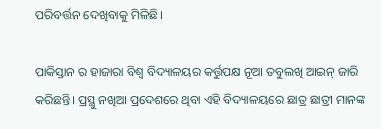ପରିବର୍ତ୍ତନ ଦେଖିବାକୁ ମିଳିଛି।

ପାକିସ୍ତାନ ର ହାଜାରା ବିଶ୍ଵ ବିଦ୍ୟାଳୟର କର୍ତ୍ତୁପକ୍ଷ ନୂଆ ତବୁଲଖି ଆଇନ୍ ଜାରି କରିଛନ୍ତି। ପ୍ରସ୍ଥୁ ନଖିଆ ପ୍ରଦେଶରେ ଥିବା ଏହି ବିଦ୍ୟାଳୟରେ ଛାତ୍ର ଛାତ୍ରୀ ମାନଙ୍କ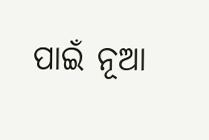ପାଇଁ ନୂଆ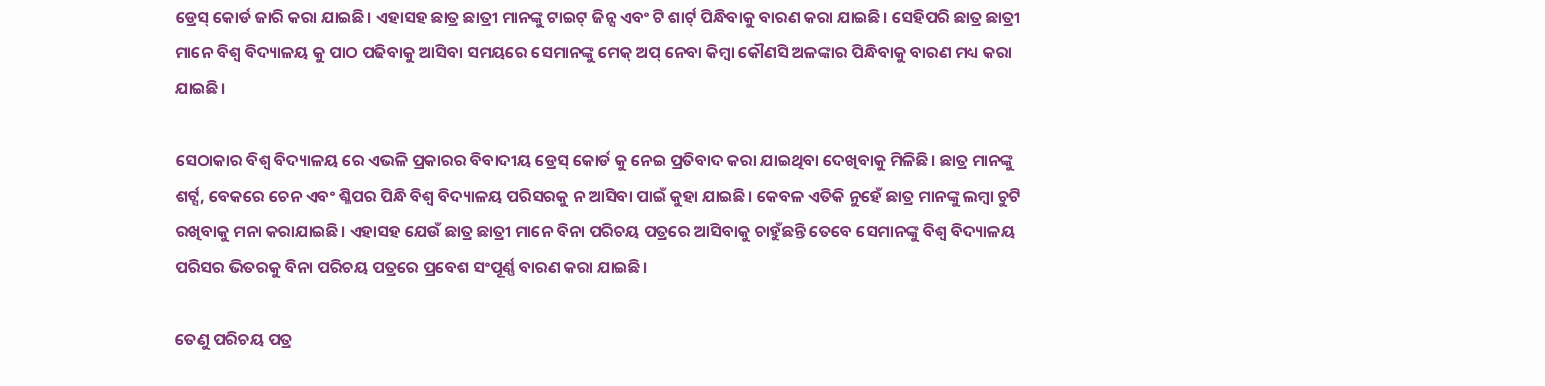ଡ୍ରେସ୍ କୋର୍ଡ ଜାରି କରା ଯାଇଛି। ଏହାସହ ଛାତ୍ର ଛାତ୍ରୀ ମାନଙ୍କୁ ଟାଇଟ୍ ଜିନ୍ସ ଏବଂ ଟି ଶାର୍ଟ୍ ପିନ୍ଧିବାକୁ ବାରଣ କରା ଯାଇଛି। ସେହିପରି ଛାତ୍ର ଛାତ୍ରୀ ମାନେ ବିଶ୍ଵ ବିଦ୍ୟାଳୟ କୁ ପାଠ ପଢିବାକୁ ଆସିବା ସମୟରେ ସେମାନଙ୍କୁ ମେକ୍ ଅପ୍ ନେବା କିମ୍ବା କୌଣସି ଅଳଙ୍କାର ପିନ୍ଧିବାକୁ ବାରଣ ମଧ୍ୟ କରା ଯାଇଛି।

ସେଠାକାର ବିଶ୍ଵ ବିଦ୍ୟାଳୟ ରେ ଏଭଳି ପ୍ରକାରର ବିବାଦୀୟ ଡ୍ରେସ୍ କୋର୍ଡ କୁ ନେଇ ପ୍ରତିବାଦ କରା ଯାଇଥିବା ଦେଖିବାକୁ ମିଳିଛି। ଛାତ୍ର ମାନଙ୍କୁ ଶର୍ଟ୍ସ, ବେକରେ ଚେନ ଏବଂ ଶ୍ଳିପର ପିନ୍ଧି ବିଶ୍ଵ ବିଦ୍ୟାଳୟ ପରିସରକୁ ନ ଆସିବା ପାଇଁ କୁହା ଯାଇଛି। କେବଳ ଏତିକି ନୁହେଁ ଛାତ୍ର ମାନଙ୍କୁ ଲମ୍ବା ଚୁଟି ରଖିବାକୁ ମନା କରାଯାଇଛି। ଏହାସହ ଯେଉଁ ଛାତ୍ର ଛାତ୍ରୀ ମାନେ ବିନା ପରିଚୟ ପତ୍ରରେ ଆସିବାକୁ ଚାହୁଁଛନ୍ତି ତେବେ ସେମାନଙ୍କୁ ବିଶ୍ଵ ବିଦ୍ୟାଳୟ ପରିସର ଭିତରକୁ ବିନା ପରିଚୟ ପତ୍ରରେ ପ୍ରବେଶ ସଂପୂର୍ଣ୍ଣ ବାରଣ କରା ଯାଇଛି।

ତେଣୁ ପରିଚୟ ପତ୍ର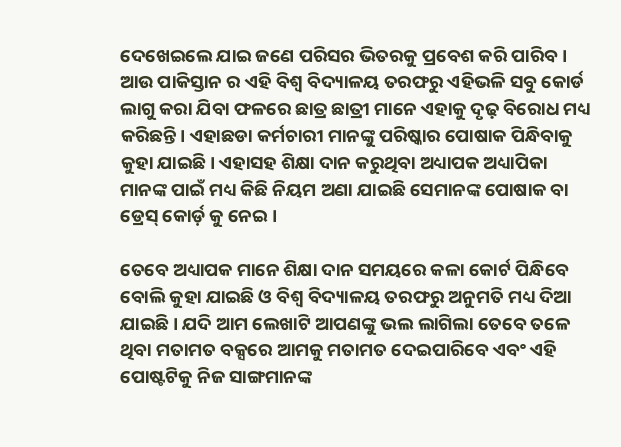ଦେଖେଇଲେ ଯାଇ ଜଣେ ପରିସର ଭିତରକୁ ପ୍ରବେଶ କରି ପାରିବ। ଆଉ ପାକିସ୍ତାନ ର ଏହି ବିଶ୍ଵ ବିଦ୍ୟାଳୟ ତରଫରୁ ଏହିଭଳି ସବୁ କୋର୍ଡ ଲାଗୁ କରା ଯିବା ଫଳରେ ଛାତ୍ର ଛାତ୍ରୀ ମାନେ ଏହାକୁ ଦୃଢ଼ ବିରୋଧ ମଧ୍ୟ କରିଛନ୍ତି। ଏହାଛଡା କର୍ମଚାରୀ ମାନଙ୍କୁ ପରିଷ୍କାର ପୋଷାକ ପିନ୍ଧିବାକୁ କୁହା ଯାଇଛି। ଏହାସହ ଶିକ୍ଷା ଦାନ କରୁଥିବା ଅଧ୍ୟାପକ ଅଧ୍ୟାପିକା ମାନଙ୍କ ପାଇଁ ମଧ୍ୟ କିଛି ନିୟମ ଅଣା ଯାଇଛି ସେମାନଙ୍କ ପୋଷାକ ବା ଡ୍ରେସ୍ କୋର୍ଡ଼ କୁ ନେଇ।

ତେବେ ଅଧ୍ୟାପକ ମାନେ ଶିକ୍ଷା ଦାନ ସମୟରେ କଳା କୋର୍ଟ ପିନ୍ଧିବେ ବୋଲି କୁହା ଯାଇଛି ଓ ବିଶ୍ଵ ବିଦ୍ୟାଳୟ ତରଫରୁ ଅନୁମତି ମଧ୍ୟ ଦିଆ ଯାଇଛି। ଯଦି ଆମ ଲେଖାଟି ଆପଣଙ୍କୁ ଭଲ ଲାଗିଲା ତେବେ ତଳେ ଥିବା ମତାମତ ବକ୍ସରେ ଆମକୁ ମତାମତ ଦେଇପାରିବେ ଏବଂ ଏହି ପୋଷ୍ଟଟିକୁ ନିଜ ସାଙ୍ଗମାନଙ୍କ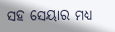ସହ ସେୟାର ମଧ୍ୟ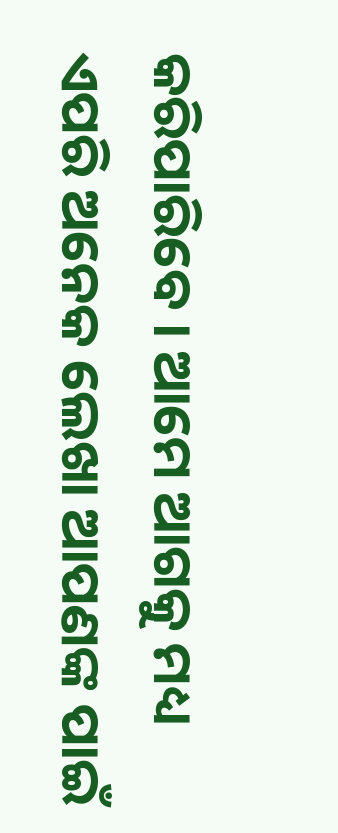କରିପାରିବେ । ଆମେ ଆଗକୁ ମଧ୍ୟ ଏପରି ଅନେକ ଲେଖା ଆପଣଙ୍କ ପାଇଁ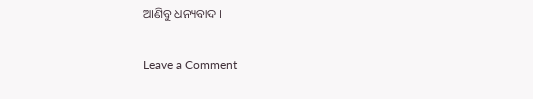ଆଣିବୁ ଧନ୍ୟବାଦ ।

Leave a Comment